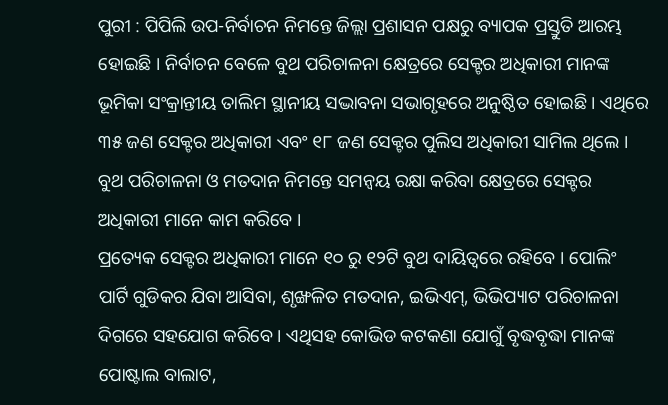ପୁରୀ : ପିପିଲି ଉପ-ନିର୍ବାଚନ ନିମନ୍ତେ ଜିଲ୍ଲା ପ୍ରଶାସନ ପକ୍ଷରୁ ବ୍ୟାପକ ପ୍ରସ୍ତୁତି ଆରମ୍ଭ ହୋଇଛି । ନିର୍ବାଚନ ବେଳେ ବୁଥ ପରିଚାଳନା କ୍ଷେତ୍ରରେ ସେକ୍ଟର ଅଧିକାରୀ ମାନଙ୍କ ଭୂମିକା ସଂକ୍ରାନ୍ତୀୟ ତାଲିମ ସ୍ଥାନୀୟ ସଦ୍ଭାବନା ସଭାଗୃହରେ ଅନୁଷ୍ଠିତ ହୋଇଛି । ଏଥିରେ ୩୫ ଜଣ ସେକ୍ଟର ଅଧିକାରୀ ଏବଂ ୧୮ ଜଣ ସେକ୍ଟର ପୁଲିସ ଅଧିକାରୀ ସାମିଲ ଥିଲେ । ବୁଥ ପରିଚାଳନା ଓ ମତଦାନ ନିମନ୍ତେ ସମନ୍ୱୟ ରକ୍ଷା କରିବା କ୍ଷେତ୍ରରେ ସେକ୍ଟର ଅଧିକାରୀ ମାନେ କାମ କରିବେ ।
ପ୍ରତ୍ୟେକ ସେକ୍ଟର ଅଧିକାରୀ ମାନେ ୧୦ ରୁ ୧୨ଟି ବୁଥ ଦାୟିତ୍ୱରେ ରହିବେ । ପୋଲିଂ ପାର୍ଟି ଗୁଡିକର ଯିବା ଆସିବା, ଶୃଙ୍ଖଳିତ ମତଦାନ, ଇଭିଏମ୍, ଭିଭିପ୍ୟାଟ ପରିଚାଳନା ଦିଗରେ ସହଯୋଗ କରିବେ । ଏଥିସହ କୋଭିଡ କଟକଣା ଯୋଗୁଁ ବୃଦ୍ଧବୃଦ୍ଧା ମାନଙ୍କ ପୋଷ୍ଟାଲ ବାଲାଟ,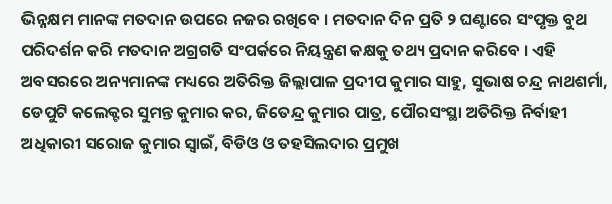ଭିନ୍ନକ୍ଷମ ମାନଙ୍କ ମତଦାନ ଉପରେ ନଜର ରଖିବେ । ମତଦାନ ଦିନ ପ୍ରତି ୨ ଘଣ୍ଟାରେ ସଂପୃକ୍ତ ବୁଥ ପରିଦର୍ଶନ କରି ମତଦାନ ଅଗ୍ରଗତି ସଂପର୍କରେ ନିୟନ୍ତ୍ରଣ କକ୍ଷକୁ ତଥ୍ୟ ପ୍ରଦାନ କରିବେ । ଏହି ଅବସରରେ ଅନ୍ୟମାନଙ୍କ ମଧ୍ୟରେ ଅତିରିକ୍ତ ଜିଲ୍ଲାପାଳ ପ୍ରଦୀପ କୁମାର ସାହୁ, ସୁଭାଷ ଚନ୍ଦ୍ର ନାଥଶର୍ମା, ଡେପୁଟି କଲେକ୍ଟର ସୁମନ୍ତ କୁମାର କର, ଜିତେନ୍ଦ୍ର କୁମାର ପାତ୍ର, ପୌରସଂସ୍ଥା ଅତିରିକ୍ତ ନିର୍ବାହୀ ଅଧିକାରୀ ସରୋଜ କୁମାର ସ୍ବାଇଁ, ବିଡିଓ ଓ ତହସିଲଦାର ପ୍ରମୁଖ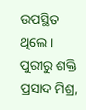ଉପସ୍ଥିତ ଥିଲେ ।
ପୁରୀରୁ ଶକ୍ତି ପ୍ରସାଦ ମିଶ୍ର,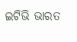ଇଟିଭି ଭାରତ